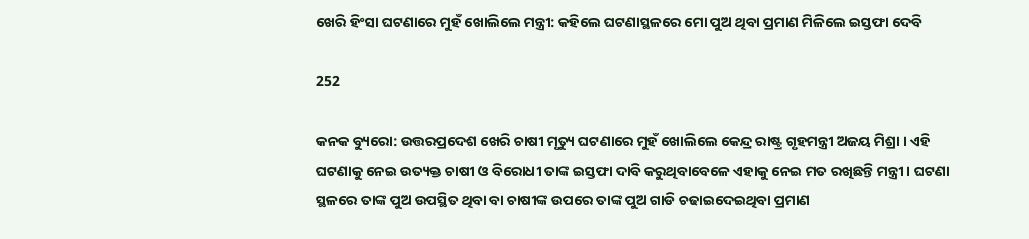ଖେରି ହିଂସା ଘଟଣାରେ ମୁହଁ ଖୋଲିଲେ ମନ୍ତ୍ରୀ: କହିଲେ ଘଟଣାସ୍ଥଳରେ ମୋ ପୁଅ ଥିବା ପ୍ରମାଣ ମିଳିଲେ ଇସ୍ତଫା ଦେବି

252

କନକ ବ୍ୟୁରୋ: ଉତ୍ତରପ୍ରଦେଶ ଖେରି ଚାଷୀ ମୃତ୍ୟୁ ଘଟଣାରେ ମୁହଁ ଖୋଲିଲେ କେନ୍ଦ୍ର ରାଷ୍ଟ୍ର ଗୃହମନ୍ତ୍ରୀ ଅଜୟ ମିଶ୍ରା । ଏହି ଘଟଣାକୁ ନେଇ ଉତ୍ୟକ୍ତ ଚାଷୀ ଓ ବିରୋଧୀ ତାଙ୍କ ଇସ୍ତଫା ଦାବି କରୁଥିବାବେଳେ ଏହାକୁ ନେଇ ମତ ରଖିଛନ୍ତି ମନ୍ତ୍ରୀ । ଘଟଣା ସ୍ଥଳରେ ତାଙ୍କ ପୁଅ ଉପସ୍ଥିତ ଥିବା ବା ଚାଷୀଙ୍କ ଉପରେ ତାଙ୍କ ପୁଅ ଗାଡି ଚଢାଇଦେଇଥିବା ପ୍ରମାଣ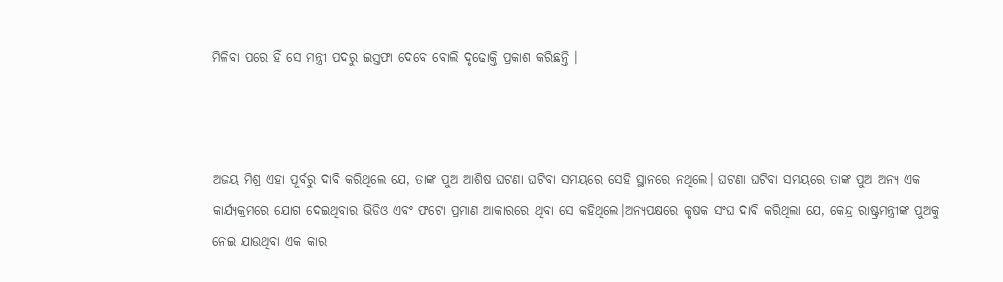ମିଳିବା ପରେ ହିଁ ସେ ମନ୍ତ୍ରୀ ପଦରୁ ଇସ୍ତଫା ଦେବେ ବୋଲି ଦୃଢୋକ୍ତି ପ୍ରକାଶ କରିଛନ୍ତି ।



ଅଜୟ ମିଶ୍ର ଏହା ପୂର୍ବରୁ ଦାବି କରିଥିଲେ ଯେ, ତାଙ୍କ ପୁଅ ଆଶିଷ ଘଟଣା ଘଟିବା ସମୟରେ ସେହି ସ୍ଥାନରେ ନଥିଲେ। ଘଟଣା ଘଟିବା ସମୟରେ ତାଙ୍କ ପୁଅ ଅନ୍ୟ ଏକ କାର୍ଯ୍ୟକ୍ରମରେ ଯୋଗ ଦେଇଥିବାର ଭିଡିଓ ଏବଂ ଫଟୋ ପ୍ରମାଣ ଆକାରରେ ଥିବା ସେ କହିଥିଲେ।ଅନ୍ୟପକ୍ଷରେ କୃଷକ ସଂଘ ଦାବି କରିଥିଲା ଯେ, କେନ୍ଦ୍ର ରାଷ୍ଟ୍ରମନ୍ତ୍ରୀଙ୍କ ପୁଅକୁ ନେଇ ଯାଉଥିବା ଏକ କାର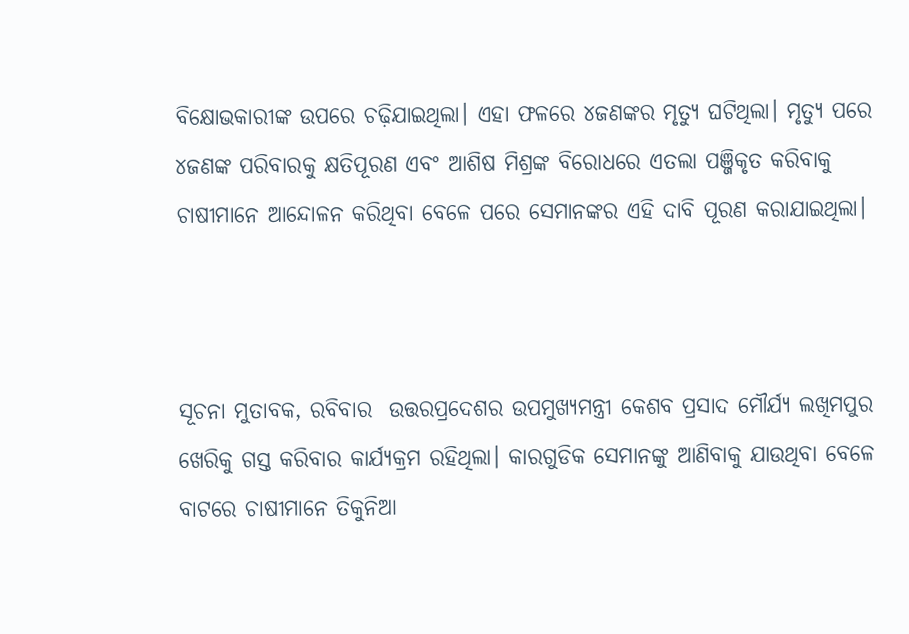ବିକ୍ଷୋଭକାରୀଙ୍କ ଉପରେ ଚଢ଼ିଯାଇଥିଲା। ଏହା ଫଳରେ ୪ଜଣଙ୍କର ମୃତ୍ୟୁ ଘଟିଥିଲା। ମୃତ୍ୟୁ ପରେ ୪ଜଣଙ୍କ ପରିବାରକୁ କ୍ଷତିପୂରଣ ଏବଂ ଆଶିଷ ମିଶ୍ରଙ୍କ ବିରୋଧରେ ଏତଲା ପଞ୍ଜିକୃତ କରିବାକୁ ଚାଷୀମାନେ ଆନ୍ଦୋଳନ କରିଥିବା ବେଳେ ପରେ ସେମାନଙ୍କର ଏହି ଦାବି ପୂରଣ କରାଯାଇଥିଲା।



ସୂଚନା ମୁତାବକ, ରବିବାର  ଉତ୍ତରପ୍ରଦେଶର ଉପମୁଖ୍ୟମନ୍ତ୍ରୀ କେଶବ ପ୍ରସାଦ ମୌର୍ଯ୍ୟ ଲଖିମପୁର ଖେରିକୁ ଗସ୍ତ କରିବାର କାର୍ଯ୍ୟକ୍ରମ ରହିଥିଲା। କାରଗୁଡିକ ସେମାନଙ୍କୁ ଆଣିବାକୁ ଯାଉଥିବା ବେଳେ ବାଟରେ ଚାଷୀମାନେ ତିକୁନିଆ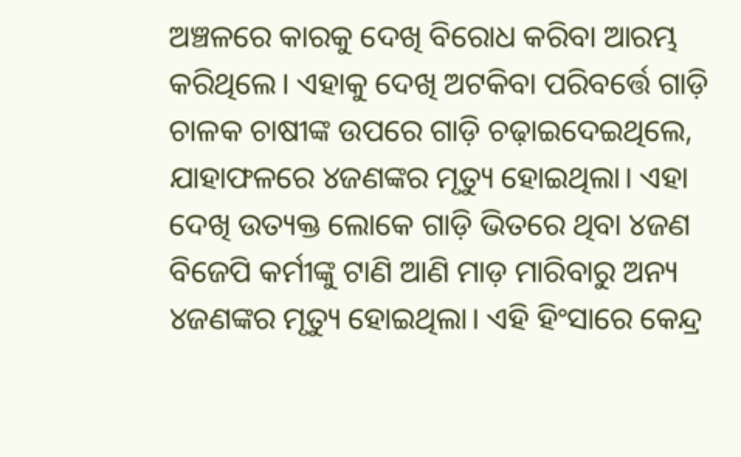ଅଞ୍ଚଳରେ କାରକୁ ଦେଖି ବିରୋଧ କରିବା ଆରମ୍ଭ କରିଥିଲେ। ଏହାକୁ ଦେଖି ଅଟକିବା ପରିବର୍ତ୍ତେ ଗାଡ଼ି ଚାଳକ ଚାଷୀଙ୍କ ଉପ‌ରେ ଗାଡ଼ି ଚଢ଼ାଇଦେଇଥିଲେ, ଯାହାଫଳରେ ୪ଜଣଙ୍କର ମୃତ୍ୟୁ ହୋଇଥିଲା। ଏହା ଦେଖି ଉତ୍ୟକ୍ତ ଲୋକେ ଗାଡ଼ି ଭିତରେ ଥିବା ୪ଜଣ ବିଜେପି କର୍ମୀଙ୍କୁ ଟାଣି ଆଣି ମାଡ଼ ମାରିବାରୁ ଅନ୍ୟ ୪ଜଣଙ୍କର ମୃତ୍ୟୁ ହୋଇଥିଲା। ଏହି ହିଂସାରେ କେନ୍ଦ୍ର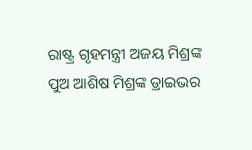ରାଷ୍ଟ୍ର ଗୃହମନ୍ତ୍ରୀ ଅଜୟ ମିଶ୍ରଙ୍କ ପୁଅ ଆଶିଷ ମିଶ୍ରଙ୍କ ଡ୍ରାଇଭର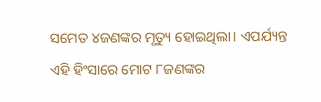ସମେତ ୪ଜଣଙ୍କର ମୃତ୍ୟୁ ହୋଇଥିଲା। ଏପର୍ଯ୍ୟନ୍ତ ଏହି ହିଂସାରେ ମୋଟ ୮ଜଣଙ୍କର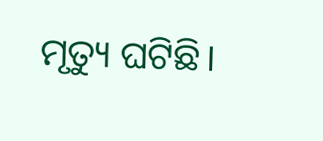ମୃତ୍ୟୁ ଘଟିଛି।